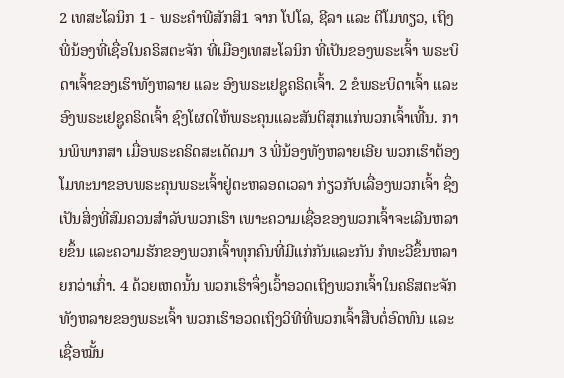2 ເທສະໂລນິກ 1 - ພຣະຄຳພີສັກສິ1 ຈາກ ໂປໂລ, ຊີລາ ແລະ ຕີໂມທຽວ, ເຖິງ ພີ່ນ້ອງທີ່ເຊື່ອໃນຄຣິສຕະຈັກ ທີ່ເມືອງເທສະໂລນິກ ທີ່ເປັນຂອງພຣະເຈົ້າ ພຣະບິດາເຈົ້າຂອງເຮົາທັງຫລາຍ ແລະ ອົງພຣະເຢຊູຄຣິດເຈົ້າ. 2 ຂໍພຣະບິດາເຈົ້າ ແລະ ອົງພຣະເຢຊູຄຣິດເຈົ້າ ຊົງໂຜດໃຫ້ພຣະຄຸນແລະສັນຕິສຸກແກ່ພວກເຈົ້າເທີ້ນ. ການພິພາກສາ ເມື່ອພຣະຄຣິດສະເດັດມາ 3 ພີ່ນ້ອງທັງຫລາຍເອີຍ ພວກເຮົາຕ້ອງໂມທະນາຂອບພຣະຄຸນພຣະເຈົ້າຢູ່ຕະຫລອດເວລາ ກ່ຽວກັບເລື່ອງພວກເຈົ້າ ຊຶ່ງເປັນສິ່ງທີ່ສົມຄວນສຳລັບພວກເຮົາ ເພາະຄວາມເຊື່ອຂອງພວກເຈົ້າຈະເລີນຫລາຍຂຶ້ນ ແລະຄວາມຮັກຂອງພວກເຈົ້າທຸກຄົນທີ່ມີແກ່ກັນແລະກັນ ກໍທະວີຂຶ້ນຫລາຍກວ່າເກົ່າ. 4 ດ້ວຍເຫດນັ້ນ ພວກເຮົາຈຶ່ງເວົ້າອວດເຖິງພວກເຈົ້າໃນຄຣິສຕະຈັກທັງຫລາຍຂອງພຣະເຈົ້າ ພວກເຮົາອວດເຖິງວິທີທີ່ພວກເຈົ້າສືບຕໍ່ອົດທົນ ແລະເຊື່ອໝັ້ນ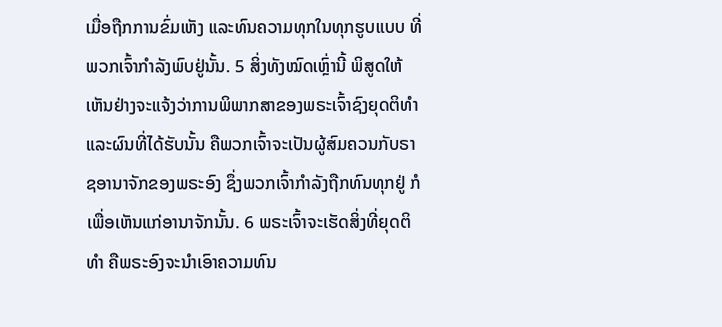ເມື່ອຖືກການຂົ່ມເຫັງ ແລະທົນຄວາມທຸກໃນທຸກຮູບແບບ ທີ່ພວກເຈົ້າກຳລັງພົບຢູ່ນັ້ນ. 5 ສິ່ງທັງໝົດເຫຼົ່ານີ້ ພິສູດໃຫ້ເຫັນຢ່າງຈະແຈ້ງວ່າການພິພາກສາຂອງພຣະເຈົ້າຊົງຍຸດຕິທຳ ແລະຜົນທີ່ໄດ້ຮັບນັ້ນ ຄືພວກເຈົ້າຈະເປັນຜູ້ສົມຄວນກັບຣາຊອານາຈັກຂອງພຣະອົງ ຊຶ່ງພວກເຈົ້າກຳລັງຖືກທົນທຸກຢູ່ ກໍເພື່ອເຫັນແກ່ອານາຈັກນັ້ນ. 6 ພຣະເຈົ້າຈະເຮັດສິ່ງທີ່ຍຸດຕິທຳ ຄືພຣະອົງຈະນຳເອົາຄວາມທົນ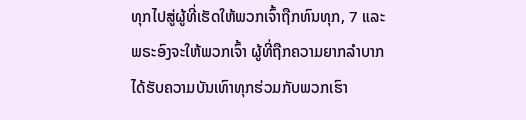ທຸກໄປສູ່ຜູ້ທີ່ເຮັດໃຫ້ພວກເຈົ້າຖືກທົນທຸກ, 7 ແລະພຣະອົງຈະໃຫ້ພວກເຈົ້າ ຜູ້ທີ່ຖືກຄວາມຍາກລຳບາກ ໄດ້ຮັບຄວາມບັນເທົາທຸກຮ່ວມກັບພວກເຮົາ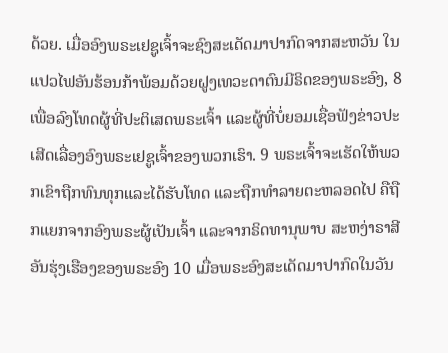ດ້ວຍ. ເມື່ອອົງພຣະເຢຊູເຈົ້າຈະຊົງສະເດັດມາປາກົດຈາກສະຫວັນ ໃນແປວໄຟອັນຮ້ອນກ້າພ້ອມດ້ວຍຝູງເທວະດາຕົນມີຣິດຂອງພຣະອົງ, 8 ເພື່ອລົງໂທດຜູ້ທີ່ປະຕິເສດພຣະເຈົ້າ ແລະຜູ້ທີ່ບໍ່ຍອມເຊື່ອຟັງຂ່າວປະເສີດເລື່ອງອົງພຣະເຢຊູເຈົ້າຂອງພວກເຮົາ. 9 ພຣະເຈົ້າຈະເຮັດໃຫ້ພວກເຂົາຖືກທົນທຸກແລະໄດ້ຮັບໂທດ ແລະຖືກທຳລາຍຕະຫລອດໄປ ຄືຖືກແຍກຈາກອົງພຣະຜູ້ເປັນເຈົ້າ ແລະຈາກຣິດທານຸພາບ ສະຫງ່າຣາສີອັນຮຸ່ງເຮືອງຂອງພຣະອົງ 10 ເມື່ອພຣະອົງສະເດັດມາປາກົດໃນວັນ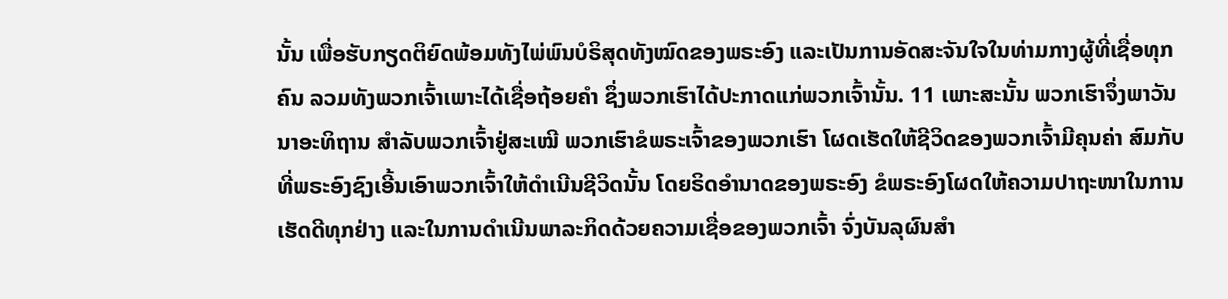ນັ້ນ ເພື່ອຮັບກຽດຕິຍົດພ້ອມທັງໄພ່ພົນບໍຣິສຸດທັງໝົດຂອງພຣະອົງ ແລະເປັນການອັດສະຈັນໃຈໃນທ່າມກາງຜູ້ທີ່ເຊື່ອທຸກຄົນ ລວມທັງພວກເຈົ້າເພາະໄດ້ເຊື່ອຖ້ອຍຄຳ ຊຶ່ງພວກເຮົາໄດ້ປະກາດແກ່ພວກເຈົ້ານັ້ນ. 11 ເພາະສະນັ້ນ ພວກເຮົາຈຶ່ງພາວັນນາອະທິຖານ ສຳລັບພວກເຈົ້າຢູ່ສະເໝີ ພວກເຮົາຂໍພຣະເຈົ້າຂອງພວກເຮົາ ໂຜດເຮັດໃຫ້ຊີວິດຂອງພວກເຈົ້າມີຄຸນຄ່າ ສົມກັບທີ່ພຣະອົງຊົງເອີ້ນເອົາພວກເຈົ້າໃຫ້ດຳເນີນຊີວິດນັ້ນ ໂດຍຣິດອຳນາດຂອງພຣະອົງ ຂໍພຣະອົງໂຜດໃຫ້ຄວາມປາຖະໜາໃນການເຮັດດີທຸກຢ່າງ ແລະໃນການດຳເນີນພາລະກິດດ້ວຍຄວາມເຊື່ອຂອງພວກເຈົ້າ ຈົ່ງບັນລຸຜົນສຳ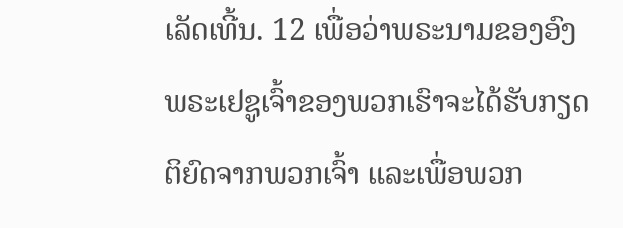ເລັດເທີ້ນ. 12 ເພື່ອວ່າພຣະນາມຂອງອົງພຣະເຢຊູເຈົ້າຂອງພວກເຮົາຈະໄດ້ຮັບກຽດຕິຍົດຈາກພວກເຈົ້າ ແລະເພື່ອພວກ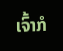ເຈົ້າກໍ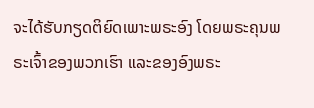ຈະໄດ້ຮັບກຽດຕິຍົດເພາະພຣະອົງ ໂດຍພຣະຄຸນພຣະເຈົ້າຂອງພວກເຮົາ ແລະຂອງອົງພຣະ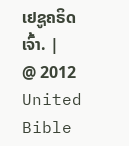ເຢຊູຄຣິດເຈົ້າ. |
@ 2012 United Bible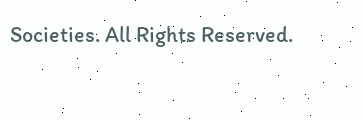Societies. All Rights Reserved.